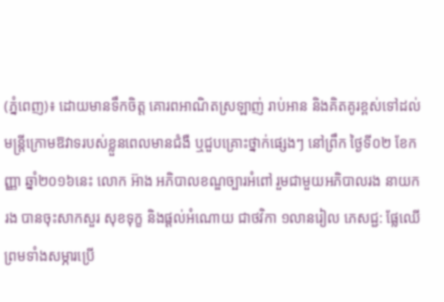(ភ្នំពេញ)៖ ដោយមានទឹកចិត្ត គោរពអាណិតស្រឡាញ់ រាប់អាន និងគិតគូរខ្ពស់ទៅដល់មន្រ្តីក្រោមឱវាទរបស់ខ្លួនពេលមានជំងឺ ឬជួបគ្រោះថ្នាក់ផ្សេងៗ នៅព្រឹក ថ្ងៃទី០២ ខែកញ្ញា ឆ្នាំ២០១៦នេះ លោក អ៊ាង អភិបាលខណ្ឌច្បារអំពៅ រួមជាមួយអភិបាលរង នាយករង បានចុះសាកសួរ សុខទុក្ខ និងផ្តល់អំណោយ ជាថវិកា ១លានរៀល ភេសជ្ជ: ផ្លែឈើ ព្រមទាំងសម្ភារប្រើ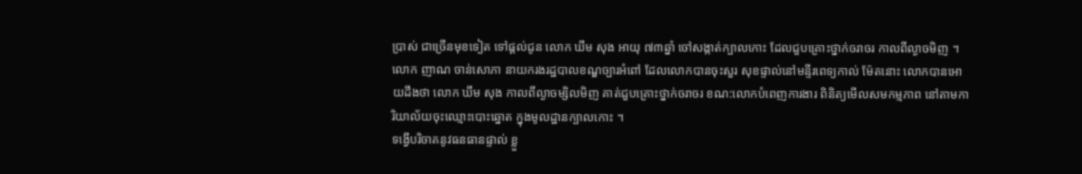ប្រាស់ ជាច្រើនមុខទៀត ទៅផ្តល់ជូន លោក ឃឹម សុង អាយុ ៧៣ឆ្នាំ ចៅសង្កាត់ក្បាលកោះ ដែលជួបគ្រោះថ្នាក់ចរាចរ កាលពីល្ងាចមិញ ។
លោក ញាណ ចាន់សោភា នាយករងរដ្ឋបាលខណ្ឌច្បារអំពៅ ដែលលោកបានចុះសួរ សុខផ្ទាល់នៅមន្ទីរពេទ្យកាល់ ម៉ែតនោះ លោកបានអោយដឹងថា លោក ឃឹម សុង កាលពីល្ងាចម្សិលមិញ គាត់ជួបគ្រោះថ្នាក់ចរាចរ ខណ:លោកបំពេញការងារ ពិនិត្យមើលសមកម្មភាព នៅតាមការិយាល័យចុះឈ្មោះបោះឆ្នោត ក្នុងមូលដ្ឋានក្បាលកោះ ។
ទង្វើបរិចាគនូវធនធានផ្ទាល់ ខ្លួ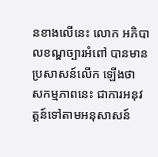នខាងលើនេះ លោក អភិបាលខណ្ឌច្បារអំពៅ បានមានប្រសាសន៍លើក ឡើងថា សកម្មភាពនេះ ជាការអនុវត្តន៍ទៅតាមអនុសាសន៍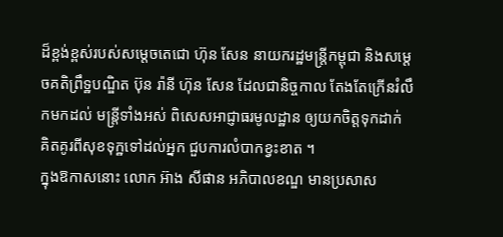ដ៏ខ្ពង់ខ្ពស់របស់សម្តេចតេជោ ហ៊ុន សែន នាយករដ្ឋមន្រ្តីកម្ពុជា និងសម្តេចគតិព្រឹទ្ឋបណ្ឌិត ប៊ុន រ៉ានី ហ៊ុន សែន ដែលជានិច្ចកាល តែងតែក្រើនរំលឹកមកដល់ មន្រ្តីទាំងអស់ ពិសេសអាជ្ញាធរមូលដ្ឋាន ឲ្យយកចិត្តទុកដាក់ គិតគូរពីសុខទុក្ឋទៅដល់អ្នក ជួបការលំបាកខ្វះខាត ។
ក្នុងឱកាសនោះ លោក អ៊ាង សីផាន អភិបាលខណ្ឌ មានប្រសាស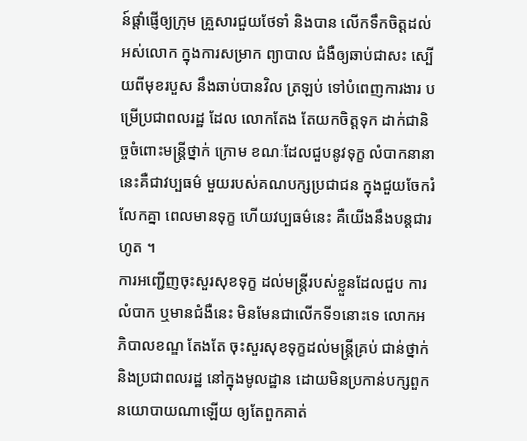ន៍ផ្តាំផ្ញើឲ្យក្រុម គ្រួសារជួយថែទាំ និងបាន លើកទឹកចិត្តដល់អស់លោក ក្នុងការសម្រាក ព្យាបាល ជំងឺឲ្យឆាប់ជាសះ ស្បើយពីមុខរបួស នឹងឆាប់បានវិល ត្រឡប់ ទៅបំពេញការងារ បម្រើប្រជាពលរដ្ឋ ដែល លោកតែង តែយកចិត្តទុក ដាក់ជានិច្ចចំពោះមន្ត្រីថ្នាក់ ក្រោម ខណៈដែលជួបនូវទុក្ខ លំបាកនានា នេះគឺជាវប្បធម៌ មួយរបស់គណបក្សប្រជាជន ក្នុងជួយចែករំលែកគ្នា ពេលមានទុក្ខ ហើយវប្បធម៌នេះ គឺយើងនឹងបន្តជារហូត ។
ការអញ្ជើញចុះសួរសុខទុក្ខ ដល់មន្រ្តីរបស់ខ្លួនដែលជួប ការលំបាក ឬមានជំងឺនេះ មិនមែនជាលើកទី១នោះទេ លោកអភិបាលខណ្ឌ តែងតែ ចុះសួរសុខទុក្ខដល់មន្រ្តីគ្រប់ ជាន់ថ្នាក់ និងប្រជាពលរដ្ឋ នៅក្នុងមូលដ្ឋាន ដោយមិនប្រកាន់បក្សពួក នយោបាយណាឡើយ ឲ្យតែពួកគាត់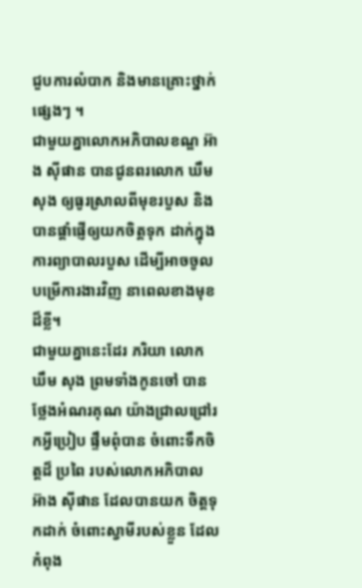ជួបការលំបាក និងមានគ្រោះថ្នាក់ផ្សេងៗ ។
ជាមួយគ្នាលោកអភិបាលខណ្ឌ អ៊ាង ស៊ីផាន បានជូនពរលោក ឃឹម សុង ឲ្យធូរស្រាលពីមុខរបួស និងបានផ្តាំផ្ញើឲ្យយកចិត្តទុក ដាក់ក្នុងការព្យាបាលរបួស ដើម្បីអាចចូលបម្រើការងារវិញ នាពេលខាងមុខដ៏ខ្លី។
ជាមួយគ្នានេះដែរ ភរិយា លោក ឃឹម សុង ព្រមទាំងកូនចៅ បានថ្លែងអំណរគុណ យ៉ាងជ្រាលជ្រៅរកអ្វីប្រៀប ផ្ទឹមពុំបាន ចំពោះទឹកចិត្តដ៏ ប្រពៃ របស់លោកអភិបាល អ៊ាង ស៊ីផាន ដែលបានយក ចិត្តទុកដាក់ ចំពោះស្វាមីរបស់ខ្លួន ដែលកំពុង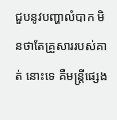ជួបនូវបញ្ហាលំបាក មិនថាតែគ្រួសាររបស់គាត់ នោះទេ គឺមន្រ្តីផ្សេង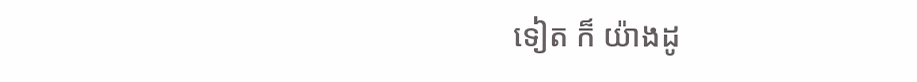ទៀត ក៏ យ៉ាងដូ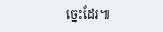ច្នេះដែរ៕